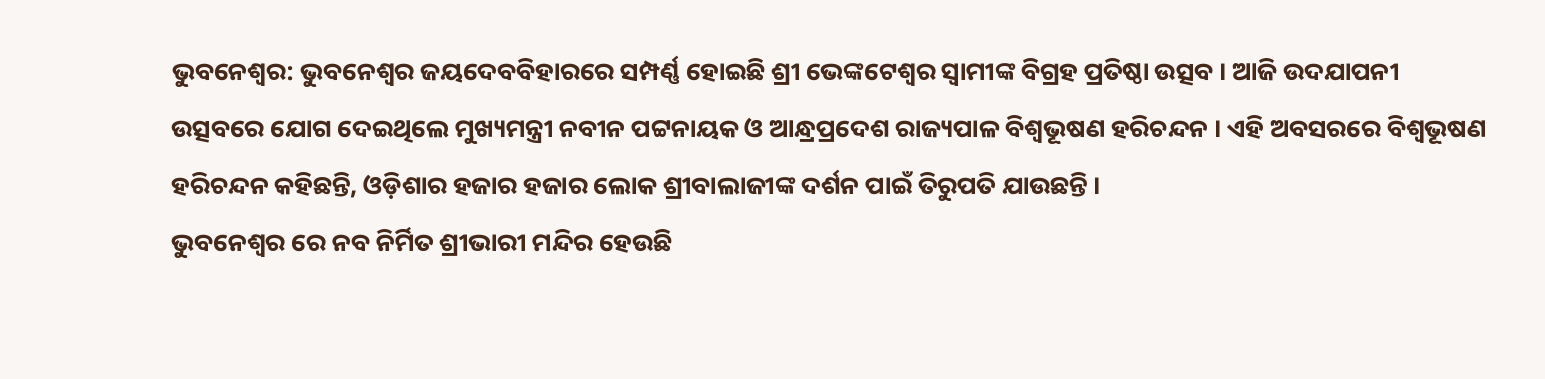ଭୁବନେଶ୍ୱର: ଭୁବନେଶ୍ୱର ଜୟଦେବବିହାରରେ ସମ୍ପର୍ଣ୍ଣ ହୋଇଛି ଶ୍ରୀ ଭେଙ୍କଟେଶ୍ୱର ସ୍ୱାମୀଙ୍କ ବିଗ୍ରହ ପ୍ରତିଷ୍ଠା ଉତ୍ସବ । ଆଜି ଉଦଯାପନୀ ଉତ୍ସବରେ ଯୋଗ ଦେଇଥିଲେ ମୁଖ୍ୟମନ୍ତ୍ରୀ ନବୀନ ପଟ୍ଟନାୟକ ଓ ଆନ୍ଧ୍ରପ୍ରଦେଶ ରାଜ୍ୟପାଳ ବିଶ୍ୱଭୂଷଣ ହରିଚନ୍ଦନ । ଏହି ଅବସରରେ ବିଶ୍ୱଭୂଷଣ ହରିଚନ୍ଦନ କହିଛନ୍ତି, ଓଡ଼ିଶାର ହଜାର ହଜାର ଲୋକ ଶ୍ରୀବାଲାଜୀଙ୍କ ଦର୍ଶନ ପାଇଁ ତିରୁପତି ଯାଉଛନ୍ତି ।
ଭୁବନେଶ୍ୱର ରେ ନବ ନିର୍ମିତ ଶ୍ରୀଭାରୀ ମନ୍ଦିର ହେଉଛି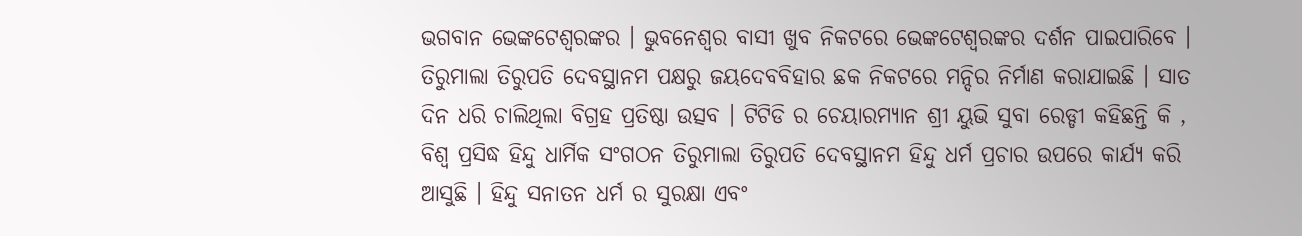ଭଗବାନ ଭେଙ୍କଟେଶ୍ୱରଙ୍କର । ଭୁବନେଶ୍ୱର ବାସୀ ଖୁବ ନିକଟରେ ଭେଙ୍କଟେଶ୍ୱରଙ୍କର ଦର୍ଶନ ପାଇପାରିବେ ।
ତିରୁମାଲା ତିରୁପତି ଦେବସ୍ଥାନମ ପକ୍ଷରୁ ଜୟଦେବବିହାର ଛକ ନିକଟରେ ମନ୍ଦିର ନିର୍ମାଣ କରାଯାଇଛି । ସାତ ଦିନ ଧରି ଚାଲିଥିଲା ବିଗ୍ରହ ପ୍ରତିଷ୍ଠା ଉତ୍ସବ । ଟିଟିଡି ର ଚେୟାରମ୍ୟାନ ଶ୍ରୀ ୟୁଭି ସୁବା ରେଡ୍ଡୀ କହିଛନ୍ତି କି , ବିଶ୍ୱ ପ୍ରସିଦ୍ଧ ହିନ୍ଦୁ ଧାର୍ମିକ ସଂଗଠନ ତିରୁମାଲା ତିରୁପତି ଦେବସ୍ଥାନମ ହିନ୍ଦୁ ଧର୍ମ ପ୍ରଚାର ଉପରେ କାର୍ଯ୍ୟ କରି ଆସୁଛି । ହିନ୍ଦୁ ସନାତନ ଧର୍ମ ର ସୁରକ୍ଷା ଏବଂ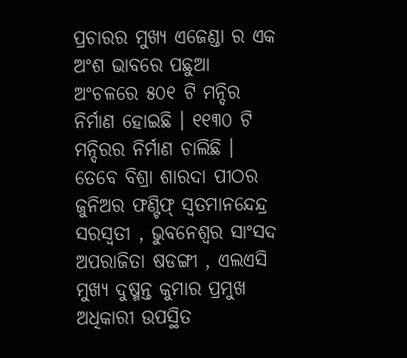ପ୍ରଚାରର ମୁଖ୍ୟ ଏଜେଣ୍ଡା ର ଏକ ଅଂଶ ଭାବରେ ପଛୁଆ ଅଂଚଳରେ ୫୦୧ ଟି ମନ୍ଦିର ନିର୍ମାଣ ହୋଇଛି । ୧୧୩୦ ଟି ମନ୍ଦିରର ନିର୍ମାଣ ଚାଲିଛି । ତେବେ ବିଶ୍ରା ଶାରଦା ପୀଠର ଜୁନିଅର ଫଣ୍ଟିଫ୍ ସ୍ବତମାନନ୍ଦେନ୍ଦ୍ର ସରସ୍ୱତୀ , ଭୁବନେଶ୍ୱର ସାଂସଦ ଅପରାଜିତା ଷଡଙ୍ଗୀ , ଏଲଏସି ମୁଖ୍ୟ ଦୁଷ୍ମନ୍ତ କୁମାର ପ୍ରମୁଖ ଅଧିକାରୀ ଉପସ୍ଥିତ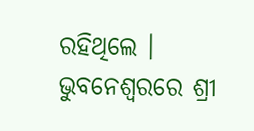ରହିଥିଲେ ।
ଭୁବନେଶ୍ୱରରେ ଶ୍ରୀ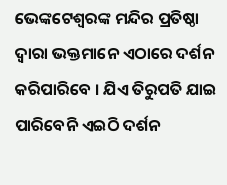ଭେଙ୍କଟେଶ୍ୱରଙ୍କ ମନ୍ଦିର ପ୍ରତିଷ୍ଠା ଦ୍ୱାରା ଭକ୍ତମାନେ ଏଠାରେ ଦର୍ଶନ କରିପାରିବେ । ଯିଏ ତିରୁପତି ଯାଇ ପାରିବେନି ଏଇଠି ଦର୍ଶନ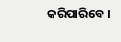କରିପାରିବେ ।